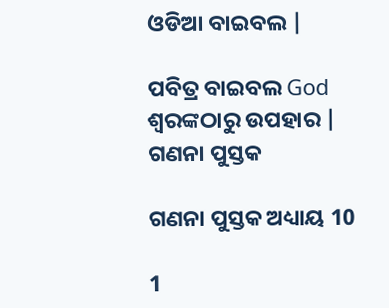ଓଡିଆ ବାଇବଲ |

ପବିତ୍ର ବାଇବଲ God ଶ୍ବରଙ୍କଠାରୁ ଉପହାର |
ଗଣନା ପୁସ୍ତକ

ଗଣନା ପୁସ୍ତକ ଅଧ୍ୟାୟ 10

1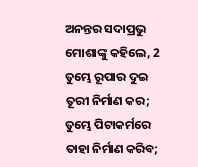ଅନନ୍ତର ସଦାପ୍ରଭୁ ମୋଶାଙ୍କୁ କହିଲେ, 2 ତୁମ୍ଭେ ରୂପାର ଦୁଇ ତୂରୀ ନିର୍ମାଣ କର; ତୁମ୍ଭେ ପିଟାକର୍ମରେ ତାହା ନିର୍ମାଣ କରିବ;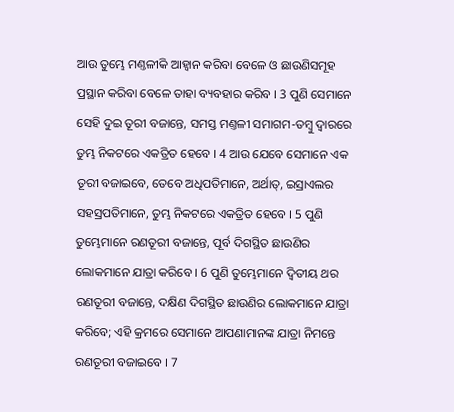ଆଉ ତୁମ୍ଭେ ମଣ୍ତଳୀକି ଆହ୍ଵାନ କରିବା ବେଳେ ଓ ଛାଉଣିସମୂହ ପ୍ରସ୍ଥାନ କରିବା ବେଳେ ତାହା ବ୍ୟବହାର କରିବ । 3 ପୁଣି ସେମାନେ ସେହି ଦୁଇ ତୂରୀ ବଜାନ୍ତେ, ସମସ୍ତ ମଣ୍ତଳୀ ସମାଗମ-ତମ୍ଵୁ ଦ୍ଵାରରେ ତୁମ୍ଭ ନିକଟରେ ଏକତ୍ରିତ ହେବେ । 4 ଆଉ ଯେବେ ସେମାନେ ଏକ ତୂରୀ ବଜାଇବେ, ତେବେ ଅଧିପତିମାନେ, ଅର୍ଥାତ୍, ଇସ୍ରାଏଲର ସହସ୍ରପତିମାନେ, ତୁମ୍ଭ ନିକଟରେ ଏକତ୍ରିତ ହେବେ । 5 ପୁଣି ତୁମ୍ଭେମାନେ ରଣତୂରୀ ବଜାନ୍ତେ, ପୂର୍ବ ଦିଗସ୍ଥିତ ଛାଉଣିର ଲୋକମାନେ ଯାତ୍ରା କରିବେ । 6 ପୁଣି ତୁମ୍ଭେମାନେ ଦ୍ଵିତୀୟ ଥର ରଣତୂରୀ ବଜାନ୍ତେ, ଦକ୍ଷିଣ ଦିଗସ୍ଥିତ ଛାଉଣିର ଲୋକମାନେ ଯାତ୍ରା କରିବେ; ଏହି କ୍ରମରେ ସେମାନେ ଆପଣାମାନଙ୍କ ଯାତ୍ରା ନିମନ୍ତେ ରଣତୂରୀ ବଜାଇବେ । 7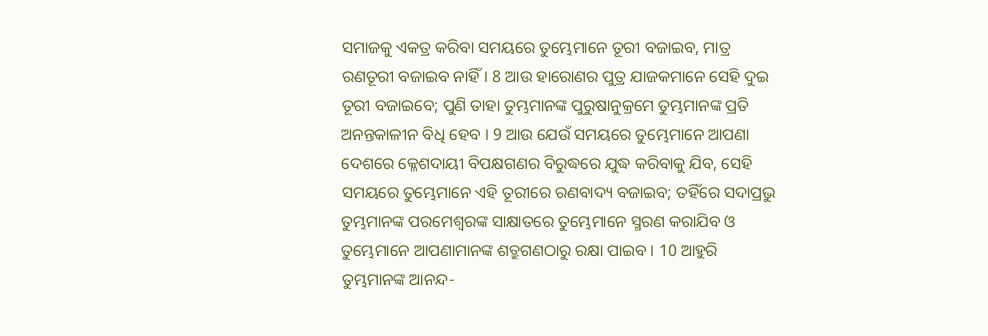ସମାଜକୁ ଏକତ୍ର କରିବା ସମୟରେ ତୁମ୍ଭେମାନେ ତୂରୀ ବଜାଇବ, ମାତ୍ର ରଣତୂରୀ ବଜାଇବ ନାହିଁ। 8 ଆଉ ହାରୋଣର ପୁତ୍ର ଯାଜକମାନେ ସେହି ଦୁଇ ତୂରୀ ବଜାଇବେ; ପୁଣି ତାହା ତୁମ୍ଭମାନଙ୍କ ପୁରୁଷାନୁକ୍ରମେ ତୁମ୍ଭମାନଙ୍କ ପ୍ରତି ଅନନ୍ତକାଳୀନ ବିଧି ହେବ । 9 ଆଉ ଯେଉଁ ସମୟରେ ତୁମ୍ଭେମାନେ ଆପଣା ଦେଶରେ କ୍ଳେଶଦାୟୀ ବିପକ୍ଷଗଣର ବିରୁଦ୍ଧରେ ଯୁଦ୍ଧ କରିବାକୁ ଯିବ, ସେହି ସମୟରେ ତୁମ୍ଭେମାନେ ଏହି ତୂରୀରେ ରଣବାଦ୍ୟ ବଜାଇବ; ତହିଁରେ ସଦାପ୍ରଭୁ ତୁମ୍ଭମାନଙ୍କ ପରମେଶ୍ଵରଙ୍କ ସାକ୍ଷାତରେ ତୁମ୍ଭେମାନେ ସ୍ମରଣ କରାଯିବ ଓ ତୁମ୍ଭେମାନେ ଆପଣାମାନଙ୍କ ଶତ୍ରୁଗଣଠାରୁ ରକ୍ଷା ପାଇବ । 10 ଆହୁରି ତୁମ୍ଭମାନଙ୍କ ଆନନ୍ଦ-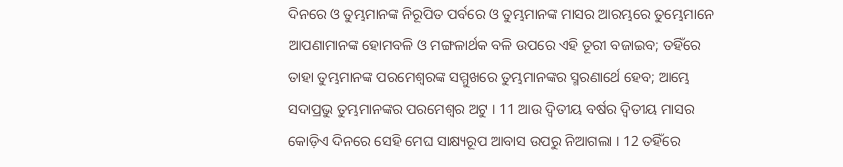ଦିନରେ ଓ ତୁମ୍ଭମାନଙ୍କ ନିରୂପିତ ପର୍ବରେ ଓ ତୁମ୍ଭମାନଙ୍କ ମାସର ଆରମ୍ଭରେ ତୁମ୍ଭେମାନେ ଆପଣାମାନଙ୍କ ହୋମବଳି ଓ ମଙ୍ଗଳାର୍ଥକ ବଳି ଉପରେ ଏହି ତୂରୀ ବଜାଇବ; ତହିଁରେ ତାହା ତୁମ୍ଭମାନଙ୍କ ପରମେଶ୍ଵରଙ୍କ ସମ୍ମୁଖରେ ତୁମ୍ଭମାନଙ୍କର ସ୍ମରଣାର୍ଥେ ହେବ; ଆମ୍ଭେ ସଦାପ୍ରଭୁ ତୁମ୍ଭମାନଙ୍କର ପରମେଶ୍ଵର ଅଟୁ । 11 ଆଉ ଦ୍ଵିତୀୟ ବର୍ଷର ଦ୍ଵିତୀୟ ମାସର କୋଡ଼ିଏ ଦିନରେ ସେହି ମେଘ ସାକ୍ଷ୍ୟରୂପ ଆବାସ ଉପରୁ ନିଆଗଲା । 12 ତହିଁରେ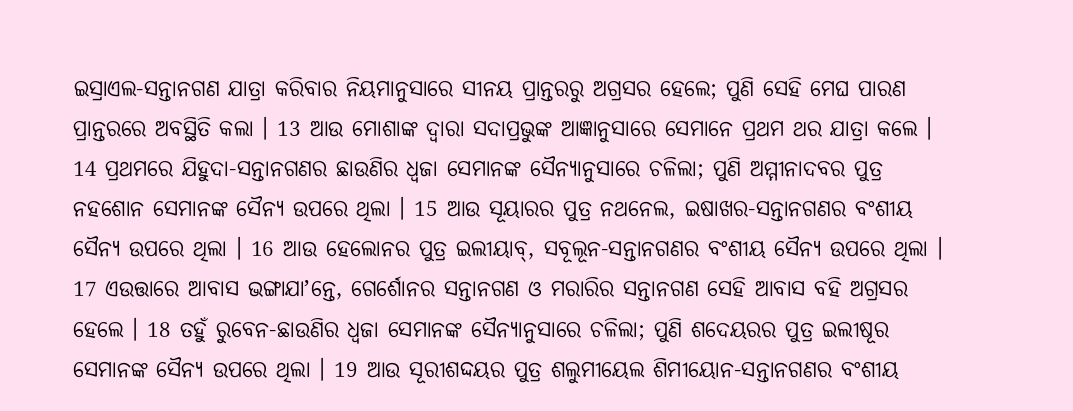ଇସ୍ରାଏଲ-ସନ୍ତାନଗଣ ଯାତ୍ରା କରିବାର ନିୟମାନୁସାରେ ସୀନୟ ପ୍ରାନ୍ତରରୁ ଅଗ୍ରସର ହେଲେ; ପୁଣି ସେହି ମେଘ ପାରଣ ପ୍ରାନ୍ତରରେ ଅବସ୍ଥିତି କଲା । 13 ଆଉ ମୋଶାଙ୍କ ଦ୍ଵାରା ସଦାପ୍ରଭୁଙ୍କ ଆଜ୍ଞାନୁସାରେ ସେମାନେ ପ୍ରଥମ ଥର ଯାତ୍ରା କଲେ । 14 ପ୍ରଥମରେ ଯିହୁଦା-ସନ୍ତାନଗଣର ଛାଉଣିର ଧ୍ଵଜା ସେମାନଙ୍କ ସୈନ୍ୟାନୁସାରେ ଚଳିଲା; ପୁଣି ଅମ୍ମୀନାଦବର ପୁତ୍ର ନହଶୋନ ସେମାନଙ୍କ ସୈନ୍ୟ ଉପରେ ଥିଲା । 15 ଆଉ ସୂୟାରର ପୁତ୍ର ନଥନେଲ, ଇଷାଖର-ସନ୍ତାନଗଣର ବଂଶୀୟ ସୈନ୍ୟ ଉପରେ ଥିଲା । 16 ଆଉ ହେଲୋନର ପୁତ୍ର ଇଲୀୟାବ୍, ସବୂଲୂନ-ସନ୍ତାନଗଣର ବଂଶୀୟ ସୈନ୍ୟ ଉପରେ ଥିଲା । 17 ଏଉତ୍ତାରେ ଆବାସ ଭଙ୍ଗାଯାʼନ୍ତେ, ଗେର୍ଶୋନର ସନ୍ତାନଗଣ ଓ ମରାରିର ସନ୍ତାନଗଣ ସେହି ଆବାସ ବହି ଅଗ୍ରସର ହେଲେ । 18 ତହୁଁ ରୁବେନ-ଛାଉଣିର ଧ୍ଵଜା ସେମାନଙ୍କ ସୈନ୍ୟାନୁସାରେ ଚଳିଲା; ପୁଣି ଶଦେୟରର ପୁତ୍ର ଇଲୀଷୂର ସେମାନଙ୍କ ସୈନ୍ୟ ଉପରେ ଥିଲା । 19 ଆଉ ସୂରୀଶଦ୍ଦୟର ପୁତ୍ର ଶଲୁମୀୟେଲ ଶିମୀୟୋନ-ସନ୍ତାନଗଣର ବଂଶୀୟ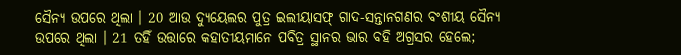ସୈନ୍ୟ ଉପରେ ଥିଲା । 20 ଆଉ ଦ୍ୟୁୟେଲର ପୁତ୍ର ଇଲୀୟାସଫ୍ ଗାଦ-ସନ୍ତାନଗଣର ବଂଶୀୟ ସୈନ୍ୟ ଉପରେ ଥିଲା । 21 ତହିଁ ଉତ୍ତାରେ କହାତୀୟମାନେ ପବିତ୍ର ସ୍ଥାନର ଭାର ବହି ଅଗ୍ରସର ହେଲେ;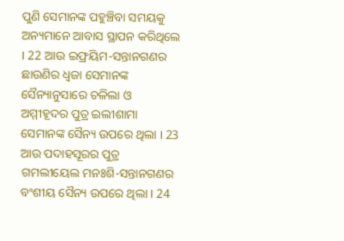ପୁଣି ସେମାନଙ୍କ ପହୁଞ୍ଚିବା ସମୟକୁ ଅନ୍ୟମାନେ ଆବାସ ସ୍ଥାପନ କରିଥିଲେ । 22 ଆଉ ଇଫ୍ରୟିମ-ସନ୍ତାନଗଣର ଛାଉଣିର ଧ୍ଵଜା ସେମାନଙ୍କ ସୈନ୍ୟାନୁସାରେ ଚଳିଲା ଓ ଅମ୍ମୀହୂଦର ପୁତ୍ର ଇଲୀଶାମା ସେମାନଙ୍କ ସୈନ୍ୟ ଉପରେ ଥିଲା । 23 ଆଉ ପଦାହସୂରର ପୁତ୍ର ଗମଲୀୟେଲ ମନଃଶି-ସନ୍ତାନଗଣର ବଂଶୀୟ ସୈନ୍ୟ ଉପରେ ଥିଲା । 24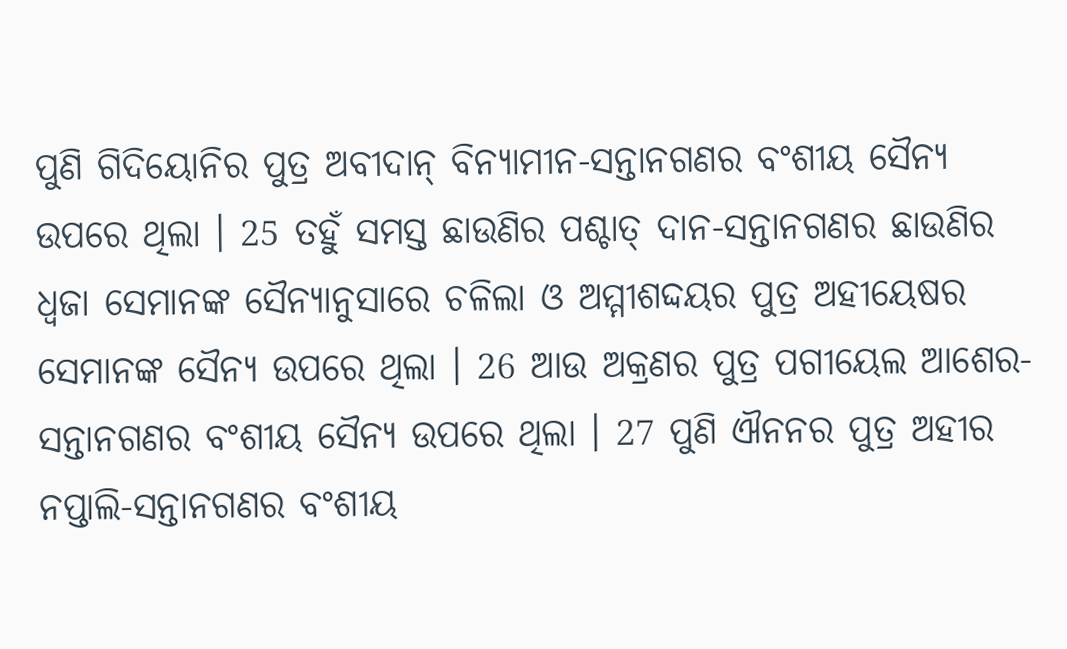ପୁଣି ଗିଦିୟୋନିର ପୁତ୍ର ଅବୀଦାନ୍ ବିନ୍ୟାମୀନ-ସନ୍ତାନଗଣର ବଂଶୀୟ ସୈନ୍ୟ ଉପରେ ଥିଲା । 25 ତହୁଁ ସମସ୍ତ ଛାଉଣିର ପଶ୍ଚାତ୍ ଦାନ-ସନ୍ତାନଗଣର ଛାଉଣିର ଧ୍ଵଜା ସେମାନଙ୍କ ସୈନ୍ୟାନୁସାରେ ଚଳିଲା ଓ ଅମ୍ମୀଶଦ୍ଦୟର ପୁତ୍ର ଅହୀୟେଷର ସେମାନଙ୍କ ସୈନ୍ୟ ଉପରେ ଥିଲା । 26 ଆଉ ଅକ୍ରଣର ପୁତ୍ର ପଗୀୟେଲ ଆଶେର-ସନ୍ତାନଗଣର ବଂଶୀୟ ସୈନ୍ୟ ଉପରେ ଥିଲା । 27 ପୁଣି ଐନନର ପୁତ୍ର ଅହୀର ନପ୍ତାଲି-ସନ୍ତାନଗଣର ବଂଶୀୟ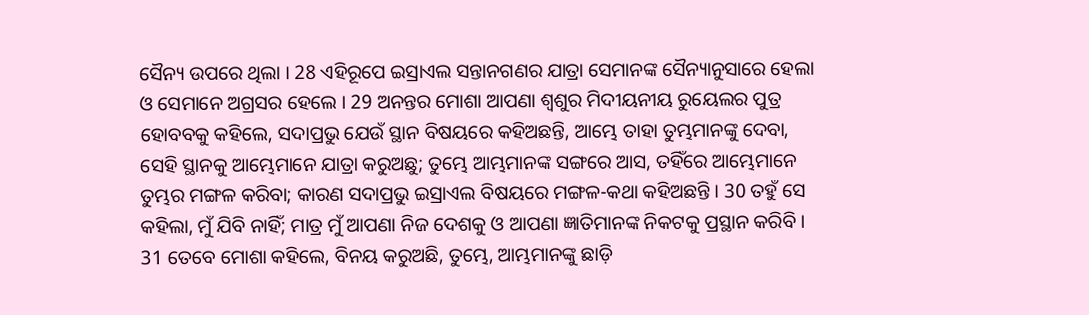ସୈନ୍ୟ ଉପରେ ଥିଲା । 28 ଏହିରୂପେ ଇସ୍ରାଏଲ ସନ୍ତାନଗଣର ଯାତ୍ରା ସେମାନଙ୍କ ସୈନ୍ୟାନୁସାରେ ହେଲା ଓ ସେମାନେ ଅଗ୍ରସର ହେଲେ । 29 ଅନନ୍ତର ମୋଶା ଆପଣା ଶ୍ଵଶୁର ମିଦୀୟନୀୟ ରୁୟେଲର ପୁତ୍ର ହୋବବକୁ କହିଲେ, ସଦାପ୍ରଭୁ ଯେଉଁ ସ୍ଥାନ ବିଷୟରେ କହିଅଛନ୍ତି, ଆମ୍ଭେ ତାହା ତୁମ୍ଭମାନଙ୍କୁ ଦେବା, ସେହି ସ୍ଥାନକୁ ଆମ୍ଭେମାନେ ଯାତ୍ରା କରୁଅଛୁ; ତୁମ୍ଭେ ଆମ୍ଭମାନଙ୍କ ସଙ୍ଗରେ ଆସ, ତହିଁରେ ଆମ୍ଭେମାନେ ତୁମ୍ଭର ମଙ୍ଗଳ କରିବା; କାରଣ ସଦାପ୍ରଭୁ ଇସ୍ରାଏଲ ବିଷୟରେ ମଙ୍ଗଳ-କଥା କହିଅଛନ୍ତି । 30 ତହୁଁ ସେ କହିଲା, ମୁଁ ଯିବି ନାହିଁ; ମାତ୍ର ମୁଁ ଆପଣା ନିଜ ଦେଶକୁ ଓ ଆପଣା ଜ୍ଞାତିମାନଙ୍କ ନିକଟକୁ ପ୍ରସ୍ଥାନ କରିବି । 31 ତେବେ ମୋଶା କହିଲେ, ବିନୟ କରୁଅଛି, ତୁମ୍ଭେ, ଆମ୍ଭମାନଙ୍କୁ ଛାଡ଼ି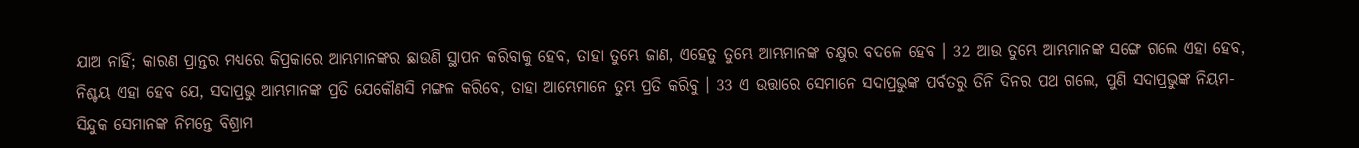ଯାଅ ନାହିଁ; କାରଣ ପ୍ରାନ୍ତର ମଧ୍ୟରେ କିପ୍ରକାରେ ଆମ୍ଭମାନଙ୍କର ଛାଉଣି ସ୍ଥାପନ କରିବାକୁ ହେବ, ତାହା ତୁମ୍ଭେ ଜାଣ, ଏହେତୁ ତୁମ୍ଭେ ଆମ୍ଭମାନଙ୍କ ଚକ୍ଷୁର ବଦଳେ ହେବ । 32 ଆଉ ତୁମ୍ଭେ ଆମ୍ଭମାନଙ୍କ ସଙ୍ଗେ ଗଲେ ଏହା ହେବ, ନିଶ୍ଚୟ ଏହା ହେବ ଯେ, ସଦାପ୍ରଭୁ ଆମ୍ଭମାନଙ୍କ ପ୍ରତି ଯେକୌଣସି ମଙ୍ଗଳ କରିବେ, ତାହା ଆମ୍ଭେମାନେ ତୁମ୍ଭ ପ୍ରତି କରିବୁ । 33 ଏ ଉତ୍ତାରେ ସେମାନେ ସଦାପ୍ରଭୁଙ୍କ ପର୍ବତରୁ ତିନି ଦିନର ପଥ ଗଲେ, ପୁଣି ସଦାପ୍ରଭୁଙ୍କ ନିୟମ-ସିନ୍ଦୁକ ସେମାନଙ୍କ ନିମନ୍ତେ ବିଶ୍ରାମ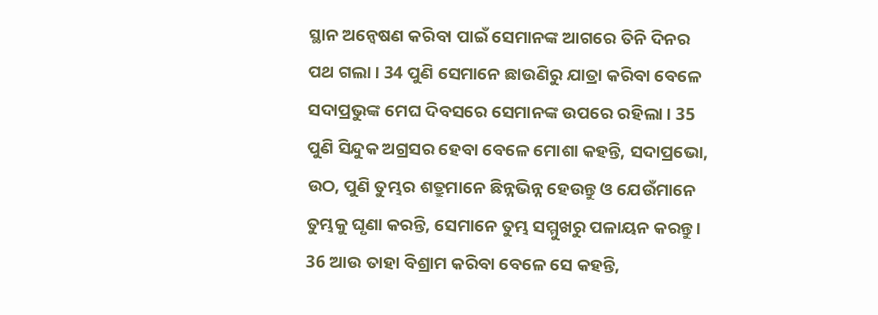ସ୍ଥାନ ଅନ୍ଵେଷଣ କରିବା ପାଇଁ ସେମାନଙ୍କ ଆଗରେ ତିନି ଦିନର ପଥ ଗଲା । 34 ପୁଣି ସେମାନେ ଛାଉଣିରୁ ଯାତ୍ରା କରିବା ବେଳେ ସଦାପ୍ରଭୁଙ୍କ ମେଘ ଦିବସରେ ସେମାନଙ୍କ ଉପରେ ରହିଲା । 35 ପୁଣି ସିନ୍ଦୁକ ଅଗ୍ରସର ହେବା ବେଳେ ମୋଶା କହନ୍ତି, ସଦାପ୍ରଭୋ, ଉଠ, ପୁଣି ତୁମ୍ଭର ଶତ୍ରୁମାନେ ଛିନ୍ନଭିନ୍ନ ହେଉନ୍ତୁ ଓ ଯେଉଁମାନେ ତୁମ୍ଭକୁ ଘୃଣା କରନ୍ତି, ସେମାନେ ତୁମ୍ଭ ସମ୍ମୁଖରୁ ପଳାୟନ କରନ୍ତୁ । 36 ଆଉ ତାହା ବିଶ୍ରାମ କରିବା ବେଳେ ସେ କହନ୍ତି,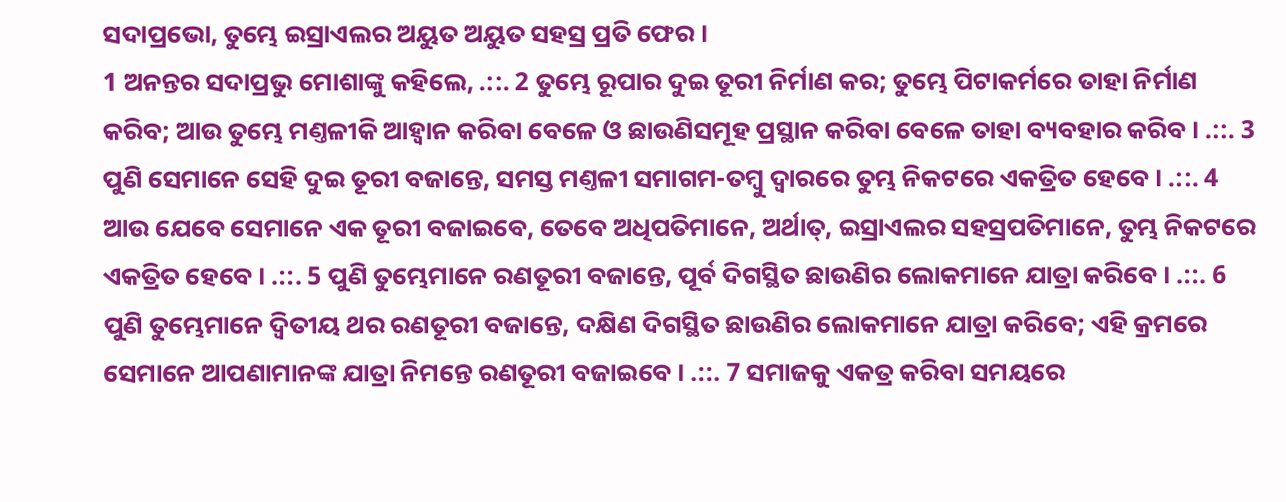ସଦାପ୍ରଭୋ, ତୁମ୍ଭେ ଇସ୍ରାଏଲର ଅୟୁତ ଅୟୁତ ସହସ୍ର ପ୍ରତି ଫେର ।
1 ଅନନ୍ତର ସଦାପ୍ରଭୁ ମୋଶାଙ୍କୁ କହିଲେ, .::. 2 ତୁମ୍ଭେ ରୂପାର ଦୁଇ ତୂରୀ ନିର୍ମାଣ କର; ତୁମ୍ଭେ ପିଟାକର୍ମରେ ତାହା ନିର୍ମାଣ କରିବ; ଆଉ ତୁମ୍ଭେ ମଣ୍ତଳୀକି ଆହ୍ଵାନ କରିବା ବେଳେ ଓ ଛାଉଣିସମୂହ ପ୍ରସ୍ଥାନ କରିବା ବେଳେ ତାହା ବ୍ୟବହାର କରିବ । .::. 3 ପୁଣି ସେମାନେ ସେହି ଦୁଇ ତୂରୀ ବଜାନ୍ତେ, ସମସ୍ତ ମଣ୍ତଳୀ ସମାଗମ-ତମ୍ଵୁ ଦ୍ଵାରରେ ତୁମ୍ଭ ନିକଟରେ ଏକତ୍ରିତ ହେବେ । .::. 4 ଆଉ ଯେବେ ସେମାନେ ଏକ ତୂରୀ ବଜାଇବେ, ତେବେ ଅଧିପତିମାନେ, ଅର୍ଥାତ୍, ଇସ୍ରାଏଲର ସହସ୍ରପତିମାନେ, ତୁମ୍ଭ ନିକଟରେ ଏକତ୍ରିତ ହେବେ । .::. 5 ପୁଣି ତୁମ୍ଭେମାନେ ରଣତୂରୀ ବଜାନ୍ତେ, ପୂର୍ବ ଦିଗସ୍ଥିତ ଛାଉଣିର ଲୋକମାନେ ଯାତ୍ରା କରିବେ । .::. 6 ପୁଣି ତୁମ୍ଭେମାନେ ଦ୍ଵିତୀୟ ଥର ରଣତୂରୀ ବଜାନ୍ତେ, ଦକ୍ଷିଣ ଦିଗସ୍ଥିତ ଛାଉଣିର ଲୋକମାନେ ଯାତ୍ରା କରିବେ; ଏହି କ୍ରମରେ ସେମାନେ ଆପଣାମାନଙ୍କ ଯାତ୍ରା ନିମନ୍ତେ ରଣତୂରୀ ବଜାଇବେ । .::. 7 ସମାଜକୁ ଏକତ୍ର କରିବା ସମୟରେ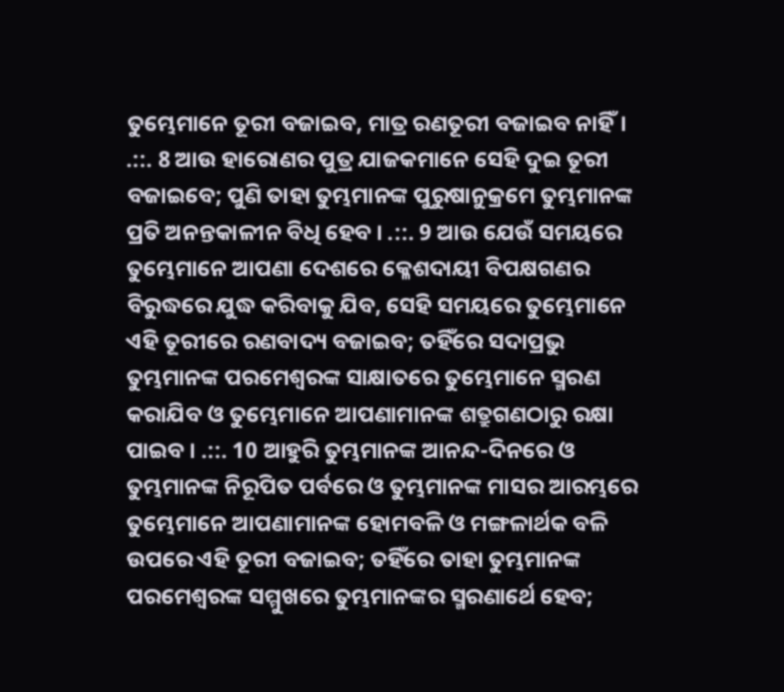ତୁମ୍ଭେମାନେ ତୂରୀ ବଜାଇବ, ମାତ୍ର ରଣତୂରୀ ବଜାଇବ ନାହିଁ। .::. 8 ଆଉ ହାରୋଣର ପୁତ୍ର ଯାଜକମାନେ ସେହି ଦୁଇ ତୂରୀ ବଜାଇବେ; ପୁଣି ତାହା ତୁମ୍ଭମାନଙ୍କ ପୁରୁଷାନୁକ୍ରମେ ତୁମ୍ଭମାନଙ୍କ ପ୍ରତି ଅନନ୍ତକାଳୀନ ବିଧି ହେବ । .::. 9 ଆଉ ଯେଉଁ ସମୟରେ ତୁମ୍ଭେମାନେ ଆପଣା ଦେଶରେ କ୍ଳେଶଦାୟୀ ବିପକ୍ଷଗଣର ବିରୁଦ୍ଧରେ ଯୁଦ୍ଧ କରିବାକୁ ଯିବ, ସେହି ସମୟରେ ତୁମ୍ଭେମାନେ ଏହି ତୂରୀରେ ରଣବାଦ୍ୟ ବଜାଇବ; ତହିଁରେ ସଦାପ୍ରଭୁ ତୁମ୍ଭମାନଙ୍କ ପରମେଶ୍ଵରଙ୍କ ସାକ୍ଷାତରେ ତୁମ୍ଭେମାନେ ସ୍ମରଣ କରାଯିବ ଓ ତୁମ୍ଭେମାନେ ଆପଣାମାନଙ୍କ ଶତ୍ରୁଗଣଠାରୁ ରକ୍ଷା ପାଇବ । .::. 10 ଆହୁରି ତୁମ୍ଭମାନଙ୍କ ଆନନ୍ଦ-ଦିନରେ ଓ ତୁମ୍ଭମାନଙ୍କ ନିରୂପିତ ପର୍ବରେ ଓ ତୁମ୍ଭମାନଙ୍କ ମାସର ଆରମ୍ଭରେ ତୁମ୍ଭେମାନେ ଆପଣାମାନଙ୍କ ହୋମବଳି ଓ ମଙ୍ଗଳାର୍ଥକ ବଳି ଉପରେ ଏହି ତୂରୀ ବଜାଇବ; ତହିଁରେ ତାହା ତୁମ୍ଭମାନଙ୍କ ପରମେଶ୍ଵରଙ୍କ ସମ୍ମୁଖରେ ତୁମ୍ଭମାନଙ୍କର ସ୍ମରଣାର୍ଥେ ହେବ;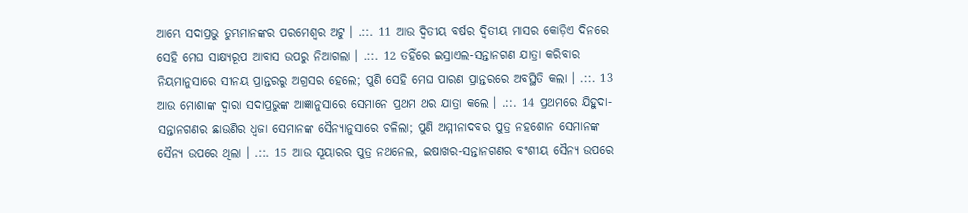ଆମ୍ଭେ ସଦାପ୍ରଭୁ ତୁମ୍ଭମାନଙ୍କର ପରମେଶ୍ଵର ଅଟୁ । .::. 11 ଆଉ ଦ୍ଵିତୀୟ ବର୍ଷର ଦ୍ଵିତୀୟ ମାସର କୋଡ଼ିଏ ଦିନରେ ସେହି ମେଘ ସାକ୍ଷ୍ୟରୂପ ଆବାସ ଉପରୁ ନିଆଗଲା । .::. 12 ତହିଁରେ ଇସ୍ରାଏଲ-ସନ୍ତାନଗଣ ଯାତ୍ରା କରିବାର ନିୟମାନୁସାରେ ସୀନୟ ପ୍ରାନ୍ତରରୁ ଅଗ୍ରସର ହେଲେ; ପୁଣି ସେହି ମେଘ ପାରଣ ପ୍ରାନ୍ତରରେ ଅବସ୍ଥିତି କଲା । .::. 13 ଆଉ ମୋଶାଙ୍କ ଦ୍ଵାରା ସଦାପ୍ରଭୁଙ୍କ ଆଜ୍ଞାନୁସାରେ ସେମାନେ ପ୍ରଥମ ଥର ଯାତ୍ରା କଲେ । .::. 14 ପ୍ରଥମରେ ଯିହୁଦା-ସନ୍ତାନଗଣର ଛାଉଣିର ଧ୍ଵଜା ସେମାନଙ୍କ ସୈନ୍ୟାନୁସାରେ ଚଳିଲା; ପୁଣି ଅମ୍ମୀନାଦବର ପୁତ୍ର ନହଶୋନ ସେମାନଙ୍କ ସୈନ୍ୟ ଉପରେ ଥିଲା । .::. 15 ଆଉ ସୂୟାରର ପୁତ୍ର ନଥନେଲ, ଇଷାଖର-ସନ୍ତାନଗଣର ବଂଶୀୟ ସୈନ୍ୟ ଉପରେ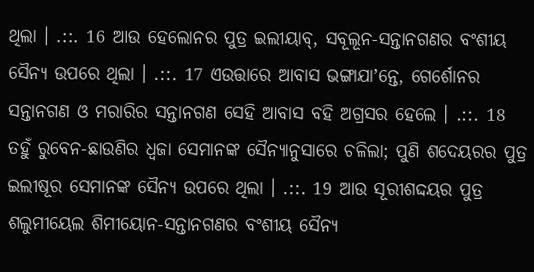ଥିଲା । .::. 16 ଆଉ ହେଲୋନର ପୁତ୍ର ଇଲୀୟାବ୍, ସବୂଲୂନ-ସନ୍ତାନଗଣର ବଂଶୀୟ ସୈନ୍ୟ ଉପରେ ଥିଲା । .::. 17 ଏଉତ୍ତାରେ ଆବାସ ଭଙ୍ଗାଯାʼନ୍ତେ, ଗେର୍ଶୋନର ସନ୍ତାନଗଣ ଓ ମରାରିର ସନ୍ତାନଗଣ ସେହି ଆବାସ ବହି ଅଗ୍ରସର ହେଲେ । .::. 18 ତହୁଁ ରୁବେନ-ଛାଉଣିର ଧ୍ଵଜା ସେମାନଙ୍କ ସୈନ୍ୟାନୁସାରେ ଚଳିଲା; ପୁଣି ଶଦେୟରର ପୁତ୍ର ଇଲୀଷୂର ସେମାନଙ୍କ ସୈନ୍ୟ ଉପରେ ଥିଲା । .::. 19 ଆଉ ସୂରୀଶଦ୍ଦୟର ପୁତ୍ର ଶଲୁମୀୟେଲ ଶିମୀୟୋନ-ସନ୍ତାନଗଣର ବଂଶୀୟ ସୈନ୍ୟ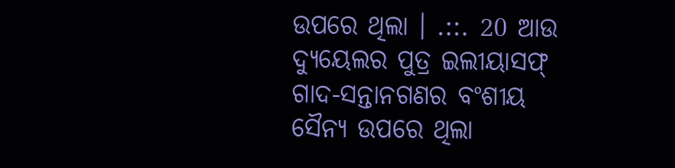ଉପରେ ଥିଲା । .::. 20 ଆଉ ଦ୍ୟୁୟେଲର ପୁତ୍ର ଇଲୀୟାସଫ୍ ଗାଦ-ସନ୍ତାନଗଣର ବଂଶୀୟ ସୈନ୍ୟ ଉପରେ ଥିଲା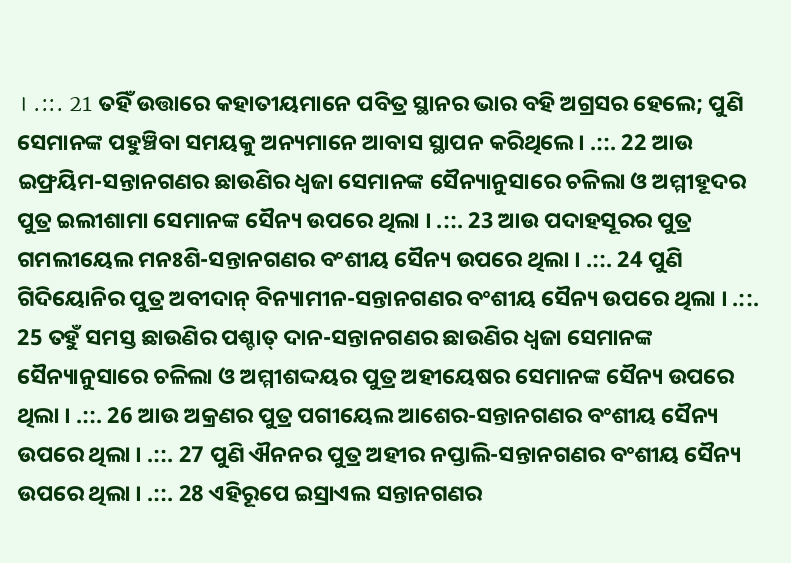। .::. 21 ତହିଁ ଉତ୍ତାରେ କହାତୀୟମାନେ ପବିତ୍ର ସ୍ଥାନର ଭାର ବହି ଅଗ୍ରସର ହେଲେ; ପୁଣି ସେମାନଙ୍କ ପହୁଞ୍ଚିବା ସମୟକୁ ଅନ୍ୟମାନେ ଆବାସ ସ୍ଥାପନ କରିଥିଲେ । .::. 22 ଆଉ ଇଫ୍ରୟିମ-ସନ୍ତାନଗଣର ଛାଉଣିର ଧ୍ଵଜା ସେମାନଙ୍କ ସୈନ୍ୟାନୁସାରେ ଚଳିଲା ଓ ଅମ୍ମୀହୂଦର ପୁତ୍ର ଇଲୀଶାମା ସେମାନଙ୍କ ସୈନ୍ୟ ଉପରେ ଥିଲା । .::. 23 ଆଉ ପଦାହସୂରର ପୁତ୍ର ଗମଲୀୟେଲ ମନଃଶି-ସନ୍ତାନଗଣର ବଂଶୀୟ ସୈନ୍ୟ ଉପରେ ଥିଲା । .::. 24 ପୁଣି ଗିଦିୟୋନିର ପୁତ୍ର ଅବୀଦାନ୍ ବିନ୍ୟାମୀନ-ସନ୍ତାନଗଣର ବଂଶୀୟ ସୈନ୍ୟ ଉପରେ ଥିଲା । .::. 25 ତହୁଁ ସମସ୍ତ ଛାଉଣିର ପଶ୍ଚାତ୍ ଦାନ-ସନ୍ତାନଗଣର ଛାଉଣିର ଧ୍ଵଜା ସେମାନଙ୍କ ସୈନ୍ୟାନୁସାରେ ଚଳିଲା ଓ ଅମ୍ମୀଶଦ୍ଦୟର ପୁତ୍ର ଅହୀୟେଷର ସେମାନଙ୍କ ସୈନ୍ୟ ଉପରେ ଥିଲା । .::. 26 ଆଉ ଅକ୍ରଣର ପୁତ୍ର ପଗୀୟେଲ ଆଶେର-ସନ୍ତାନଗଣର ବଂଶୀୟ ସୈନ୍ୟ ଉପରେ ଥିଲା । .::. 27 ପୁଣି ଐନନର ପୁତ୍ର ଅହୀର ନପ୍ତାଲି-ସନ୍ତାନଗଣର ବଂଶୀୟ ସୈନ୍ୟ ଉପରେ ଥିଲା । .::. 28 ଏହିରୂପେ ଇସ୍ରାଏଲ ସନ୍ତାନଗଣର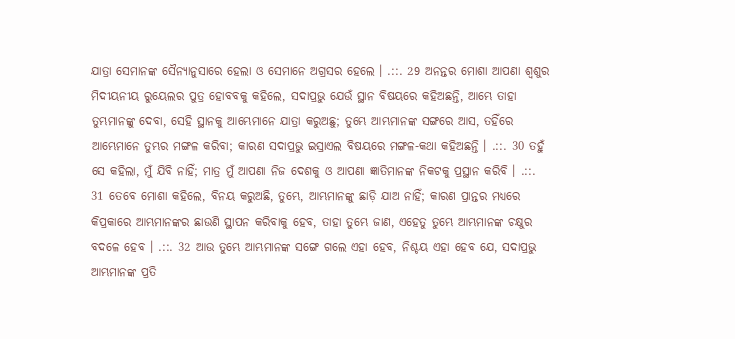ଯାତ୍ରା ସେମାନଙ୍କ ସୈନ୍ୟାନୁସାରେ ହେଲା ଓ ସେମାନେ ଅଗ୍ରସର ହେଲେ । .::. 29 ଅନନ୍ତର ମୋଶା ଆପଣା ଶ୍ଵଶୁର ମିଦୀୟନୀୟ ରୁୟେଲର ପୁତ୍ର ହୋବବକୁ କହିଲେ, ସଦାପ୍ରଭୁ ଯେଉଁ ସ୍ଥାନ ବିଷୟରେ କହିଅଛନ୍ତି, ଆମ୍ଭେ ତାହା ତୁମ୍ଭମାନଙ୍କୁ ଦେବା, ସେହି ସ୍ଥାନକୁ ଆମ୍ଭେମାନେ ଯାତ୍ରା କରୁଅଛୁ; ତୁମ୍ଭେ ଆମ୍ଭମାନଙ୍କ ସଙ୍ଗରେ ଆସ, ତହିଁରେ ଆମ୍ଭେମାନେ ତୁମ୍ଭର ମଙ୍ଗଳ କରିବା; କାରଣ ସଦାପ୍ରଭୁ ଇସ୍ରାଏଲ ବିଷୟରେ ମଙ୍ଗଳ-କଥା କହିଅଛନ୍ତି । .::. 30 ତହୁଁ ସେ କହିଲା, ମୁଁ ଯିବି ନାହିଁ; ମାତ୍ର ମୁଁ ଆପଣା ନିଜ ଦେଶକୁ ଓ ଆପଣା ଜ୍ଞାତିମାନଙ୍କ ନିକଟକୁ ପ୍ରସ୍ଥାନ କରିବି । .::. 31 ତେବେ ମୋଶା କହିଲେ, ବିନୟ କରୁଅଛି, ତୁମ୍ଭେ, ଆମ୍ଭମାନଙ୍କୁ ଛାଡ଼ି ଯାଅ ନାହିଁ; କାରଣ ପ୍ରାନ୍ତର ମଧ୍ୟରେ କିପ୍ରକାରେ ଆମ୍ଭମାନଙ୍କର ଛାଉଣି ସ୍ଥାପନ କରିବାକୁ ହେବ, ତାହା ତୁମ୍ଭେ ଜାଣ, ଏହେତୁ ତୁମ୍ଭେ ଆମ୍ଭମାନଙ୍କ ଚକ୍ଷୁର ବଦଳେ ହେବ । .::. 32 ଆଉ ତୁମ୍ଭେ ଆମ୍ଭମାନଙ୍କ ସଙ୍ଗେ ଗଲେ ଏହା ହେବ, ନିଶ୍ଚୟ ଏହା ହେବ ଯେ, ସଦାପ୍ରଭୁ ଆମ୍ଭମାନଙ୍କ ପ୍ରତି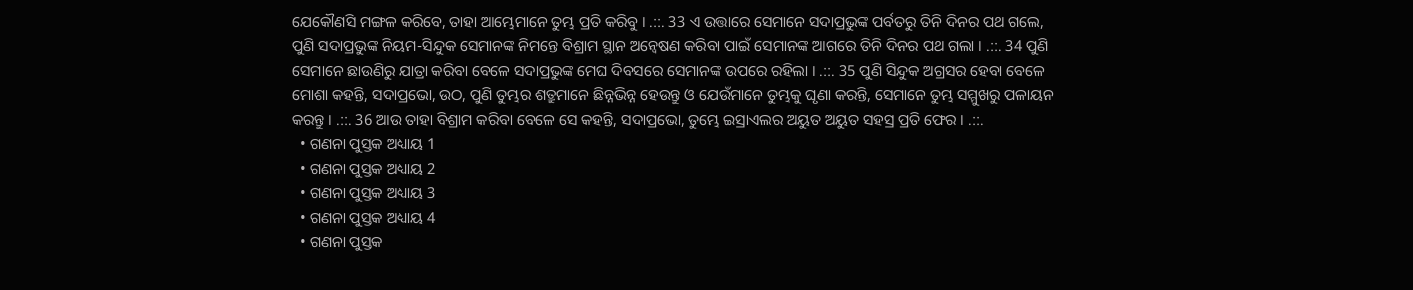ଯେକୌଣସି ମଙ୍ଗଳ କରିବେ, ତାହା ଆମ୍ଭେମାନେ ତୁମ୍ଭ ପ୍ରତି କରିବୁ । .::. 33 ଏ ଉତ୍ତାରେ ସେମାନେ ସଦାପ୍ରଭୁଙ୍କ ପର୍ବତରୁ ତିନି ଦିନର ପଥ ଗଲେ, ପୁଣି ସଦାପ୍ରଭୁଙ୍କ ନିୟମ-ସିନ୍ଦୁକ ସେମାନଙ୍କ ନିମନ୍ତେ ବିଶ୍ରାମ ସ୍ଥାନ ଅନ୍ଵେଷଣ କରିବା ପାଇଁ ସେମାନଙ୍କ ଆଗରେ ତିନି ଦିନର ପଥ ଗଲା । .::. 34 ପୁଣି ସେମାନେ ଛାଉଣିରୁ ଯାତ୍ରା କରିବା ବେଳେ ସଦାପ୍ରଭୁଙ୍କ ମେଘ ଦିବସରେ ସେମାନଙ୍କ ଉପରେ ରହିଲା । .::. 35 ପୁଣି ସିନ୍ଦୁକ ଅଗ୍ରସର ହେବା ବେଳେ ମୋଶା କହନ୍ତି, ସଦାପ୍ରଭୋ, ଉଠ, ପୁଣି ତୁମ୍ଭର ଶତ୍ରୁମାନେ ଛିନ୍ନଭିନ୍ନ ହେଉନ୍ତୁ ଓ ଯେଉଁମାନେ ତୁମ୍ଭକୁ ଘୃଣା କରନ୍ତି, ସେମାନେ ତୁମ୍ଭ ସମ୍ମୁଖରୁ ପଳାୟନ କରନ୍ତୁ । .::. 36 ଆଉ ତାହା ବିଶ୍ରାମ କରିବା ବେଳେ ସେ କହନ୍ତି, ସଦାପ୍ରଭୋ, ତୁମ୍ଭେ ଇସ୍ରାଏଲର ଅୟୁତ ଅୟୁତ ସହସ୍ର ପ୍ରତି ଫେର । .::.
  • ଗଣନା ପୁସ୍ତକ ଅଧ୍ୟାୟ 1
  • ଗଣନା ପୁସ୍ତକ ଅଧ୍ୟାୟ 2
  • ଗଣନା ପୁସ୍ତକ ଅଧ୍ୟାୟ 3
  • ଗଣନା ପୁସ୍ତକ ଅଧ୍ୟାୟ 4
  • ଗଣନା ପୁସ୍ତକ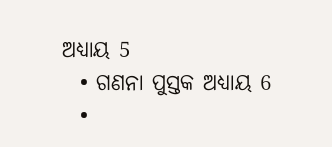ଅଧ୍ୟାୟ 5
  • ଗଣନା ପୁସ୍ତକ ଅଧ୍ୟାୟ 6
  •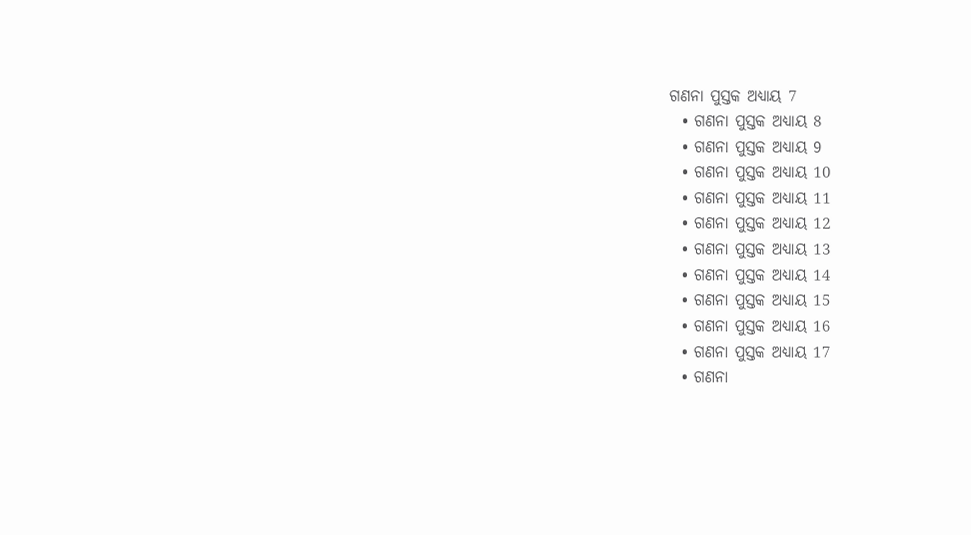ଗଣନା ପୁସ୍ତକ ଅଧ୍ୟାୟ 7
  • ଗଣନା ପୁସ୍ତକ ଅଧ୍ୟାୟ 8
  • ଗଣନା ପୁସ୍ତକ ଅଧ୍ୟାୟ 9
  • ଗଣନା ପୁସ୍ତକ ଅଧ୍ୟାୟ 10
  • ଗଣନା ପୁସ୍ତକ ଅଧ୍ୟାୟ 11
  • ଗଣନା ପୁସ୍ତକ ଅଧ୍ୟାୟ 12
  • ଗଣନା ପୁସ୍ତକ ଅଧ୍ୟାୟ 13
  • ଗଣନା ପୁସ୍ତକ ଅଧ୍ୟାୟ 14
  • ଗଣନା ପୁସ୍ତକ ଅଧ୍ୟାୟ 15
  • ଗଣନା ପୁସ୍ତକ ଅଧ୍ୟାୟ 16
  • ଗଣନା ପୁସ୍ତକ ଅଧ୍ୟାୟ 17
  • ଗଣନା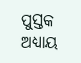ପୁସ୍ତକ ଅଧ୍ୟାୟ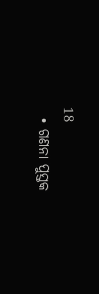18
  • ଗଣନା ପୁସ୍ତକ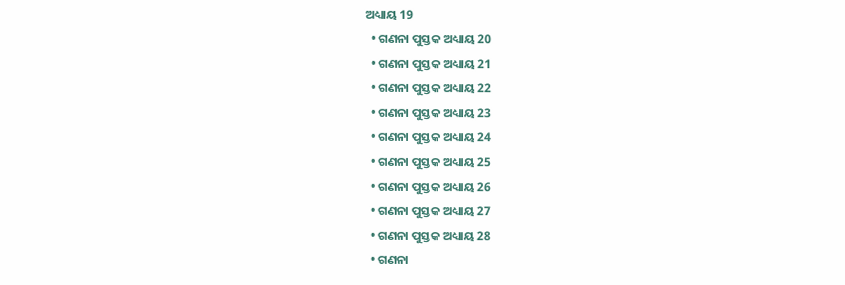ଅଧ୍ୟାୟ 19
  • ଗଣନା ପୁସ୍ତକ ଅଧ୍ୟାୟ 20
  • ଗଣନା ପୁସ୍ତକ ଅଧ୍ୟାୟ 21
  • ଗଣନା ପୁସ୍ତକ ଅଧ୍ୟାୟ 22
  • ଗଣନା ପୁସ୍ତକ ଅଧ୍ୟାୟ 23
  • ଗଣନା ପୁସ୍ତକ ଅଧ୍ୟାୟ 24
  • ଗଣନା ପୁସ୍ତକ ଅଧ୍ୟାୟ 25
  • ଗଣନା ପୁସ୍ତକ ଅଧ୍ୟାୟ 26
  • ଗଣନା ପୁସ୍ତକ ଅଧ୍ୟାୟ 27
  • ଗଣନା ପୁସ୍ତକ ଅଧ୍ୟାୟ 28
  • ଗଣନା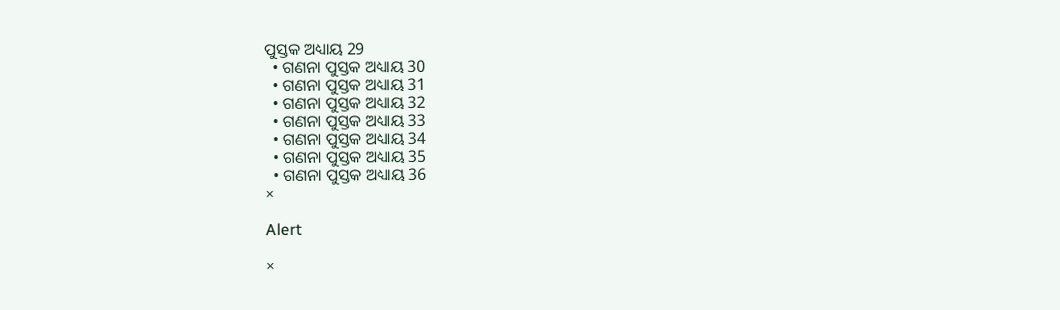ପୁସ୍ତକ ଅଧ୍ୟାୟ 29
  • ଗଣନା ପୁସ୍ତକ ଅଧ୍ୟାୟ 30
  • ଗଣନା ପୁସ୍ତକ ଅଧ୍ୟାୟ 31
  • ଗଣନା ପୁସ୍ତକ ଅଧ୍ୟାୟ 32
  • ଗଣନା ପୁସ୍ତକ ଅଧ୍ୟାୟ 33
  • ଗଣନା ପୁସ୍ତକ ଅଧ୍ୟାୟ 34
  • ଗଣନା ପୁସ୍ତକ ଅଧ୍ୟାୟ 35
  • ଗଣନା ପୁସ୍ତକ ଅଧ୍ୟାୟ 36
×

Alert

×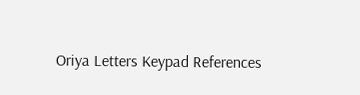Oriya Letters Keypad References